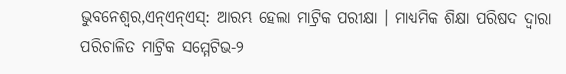ଭୁବନେଶ୍ବର,ଏନ୍ଏନ୍ଏସ୍: ଆରମ୍ଭ ହେଲା ମାଟ୍ରିକ ପରୀକ୍ଷା । ମାଧ୍ୟମିକ ଶିକ୍ଷା ପରିଷଦ ଦ୍ବାରା ପରିଚାଳିତ ମାଟ୍ରିକ ସମ୍ମେଟିଭ-୨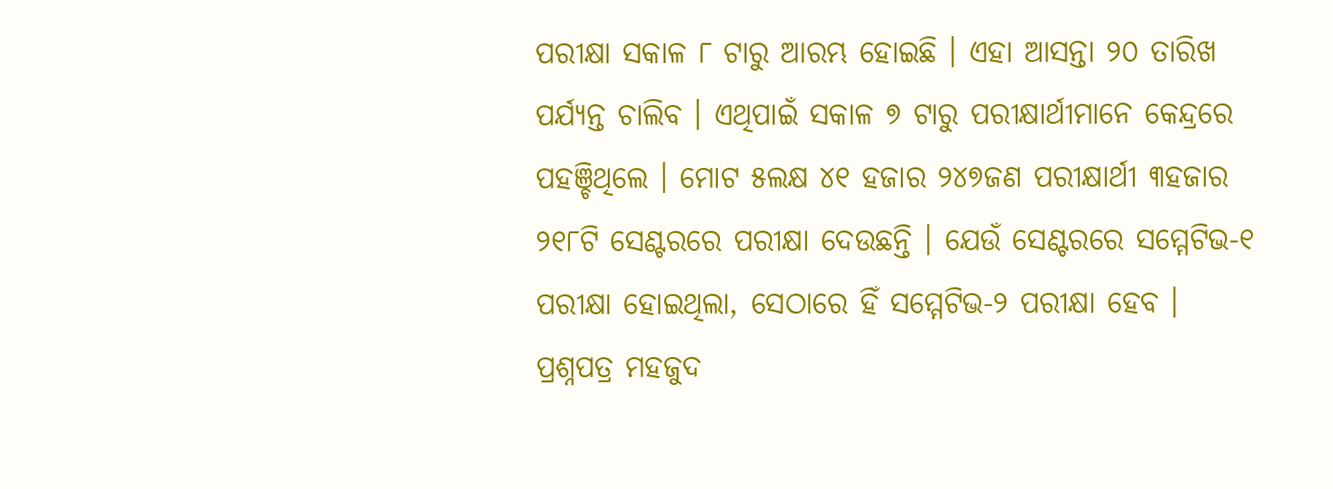ପରୀକ୍ଷା ସକାଳ ୮ ଟାରୁ ଆରମ୍ଭ ହୋଇଛି । ଏହା ଆସନ୍ତା ୨୦ ତାରିଖ ପର୍ଯ୍ୟନ୍ତ ଚାଲିବ । ଏଥିପାଇଁ ସକାଳ ୭ ଟାରୁ ପରୀକ୍ଷାର୍ଥୀମାନେ କେନ୍ଦ୍ରରେ ପହଞ୍ଚିଥିଲେ । ମୋଟ ୫ଲକ୍ଷ ୪୧ ହଜାର ୨୪୭ଜଣ ପରୀକ୍ଷାର୍ଥୀ ୩ହଜାର ୨୧୮ଟି ସେଣ୍ଟରରେ ପରୀକ୍ଷା ଦେଉଛନ୍ତି । ଯେଉଁ ସେଣ୍ଟରରେ ସମ୍ମେଟିଭ-୧ ପରୀକ୍ଷା ହୋଇଥିଲା, ସେଠାରେ ହିଁ ସମ୍ମେଟିଭ-୨ ପରୀକ୍ଷା ହେବ ।
ପ୍ରଶ୍ନପତ୍ର ମହଜୁଦ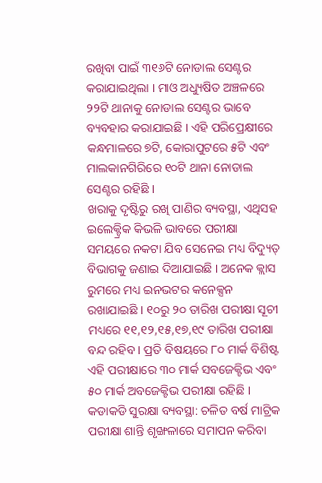ରଖିବା ପାଇଁ ୩୧୬ଟି ନୋଡାଲ ସେଣ୍ଟର କରାଯାଇଥିଲା । ମାଓ ଅଧ୍ୟୁଷିତ ଅଞ୍ଚଳରେ ୨୨ଟି ଥାନାକୁ ନୋଡାଲ ସେଣ୍ଟର ଭାବେ ବ୍ୟବହାର କରାଯାଇଛି । ଏହି ପରିପ୍ରେକ୍ଷୀରେ କନ୍ଧମାଳରେ ୭ଟି, କୋରାପୁଟରେ ୫ଟି ଏବଂ ମାଲକାନଗିରିରେ ୧୦ଟି ଥାନା ନୋଡାଲ ସେଣ୍ଟର ରହିଛି ।
ଖରାକୁ ଦୃଷ୍ଟିରୁ ରଖି ପାଣିର ବ୍ୟବସ୍ଥା, ଏଥିସହ ଇଲେକ୍ଟ୍ରିକ କିଭଳି ଭାବରେ ପରୀକ୍ଷା ସମୟରେ ନକଟା ଯିବ ସେନେଇ ମଧ୍ୟ ବିଦ୍ୟୁତ୍ ବିଭାଗକୁ ଜଣାଇ ଦିଆଯାଇଛି । ଅନେକ କ୍ଲାସ ରୁମରେ ମଧ୍ୟ ଇନଭଟର କନେକ୍ସନ ରଖାଯାଇଛି । ୧୦ରୁ ୨୦ ତାରିଖ ପରୀକ୍ଷା ସୂଚୀ ମଧ୍ୟରେ ୧୧,୧୨,୧୫,୧୭,୧୯ ତାରିଖ ପରୀକ୍ଷା ବନ୍ଦ ରହିବ । ପ୍ରତି ବିଷୟରେ ୮୦ ମାର୍କ ବିଶିଷ୍ଟ ଏହି ପରୀକ୍ଷାରେ ୩୦ ମାର୍କ ସବଜେକ୍ଟିଭ ଏବଂ ୫୦ ମାର୍କ ଅବଜେକ୍ଟିଭ ପରୀକ୍ଷା ରହିଛି ।
କଡାକଡି ସୁରକ୍ଷା ବ୍ୟବସ୍ଥା: ଚଳିତ ବର୍ଷ ମାଟ୍ରିକ ପରୀକ୍ଷା ଶାନ୍ତି ଶୃଙ୍ଖଳାରେ ସମାପନ କରିବା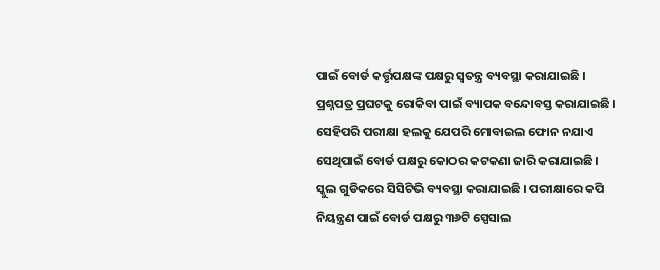ପାଇଁ ବୋର୍ଡ କର୍ତ୍ତୃପକ୍ଷଙ୍କ ପକ୍ଷରୁ ସ୍ବତନ୍ତ୍ର ବ୍ୟବସ୍ଥା କରାଯାଇଛି । ପ୍ରଶ୍ନପତ୍ର ପ୍ରଘଟକୁ ରୋକିବା ପାଇଁ ବ୍ୟାପକ ବନ୍ଦୋବସ୍ତ କରାଯାଇଛି । ସେହିପରି ପରୀକ୍ଷା ହଲକୁ ଯେପରି ମୋବାଇଲ ଫୋନ ନଯାଏ ସେଥିପାଇଁ ବୋର୍ଡ ପକ୍ଷରୁ କୋଠର କଟକଣା ଜାରି କରାଯାଇଛି । ସ୍କୁଲ ଗୁଡିକରେ ସିସିଟିଭି ବ୍ୟବସ୍ଥା କରାଯାଇଛି । ପରୀକ୍ଷାରେ କପି ନିୟନ୍ତ୍ରଣ ପାଇଁ ବୋର୍ଡ ପକ୍ଷରୁ ୩୬ଟି ସ୍ପେସାଲ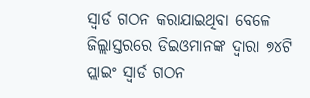ସ୍ବାର୍ଡ ଗଠନ କରାଯାଇଥିବା ବେଳେ ଜିଲ୍ଲାସ୍ତରରେ ଡିଇଓମାନଙ୍କ ଦ୍ବାରା ୭୪ଟି ପ୍ଲାଇଂ ସ୍ବାର୍ଡ ଗଠନ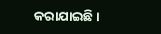କରାଯାଇଛି ।